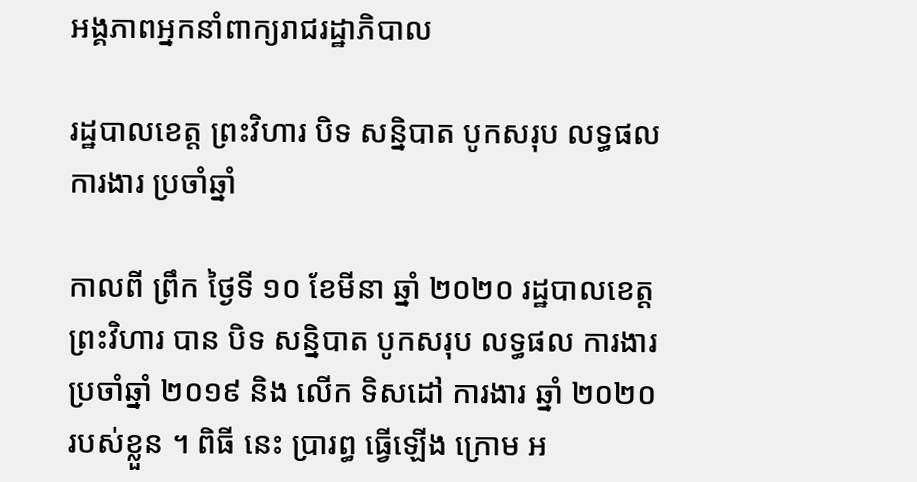អង្គភាពអ្នកនាំពាក្យរាជរដ្ឋាភិបាល

រដ្ឋបាលខេត្ត ព្រះវិហារ បិទ សន្និបាត បូកសរុប លទ្ធផល ការងារ ប្រចាំឆ្នាំ

កាលពី ព្រឹក ថ្ងៃទី ១០ ខែមីនា ឆ្នាំ ២០២០ រដ្ឋបាលខេត្ត ព្រះវិហារ បាន បិទ សន្និបាត បូកសរុប លទ្ធផល ការងារ ប្រចាំឆ្នាំ ២០១៩ និង លើក ទិសដៅ ការងារ ឆ្នាំ ២០២០ របស់ខ្លួន ។ ពិធី នេះ ប្រារព្ធ ធ្វើឡើង ក្រោម អ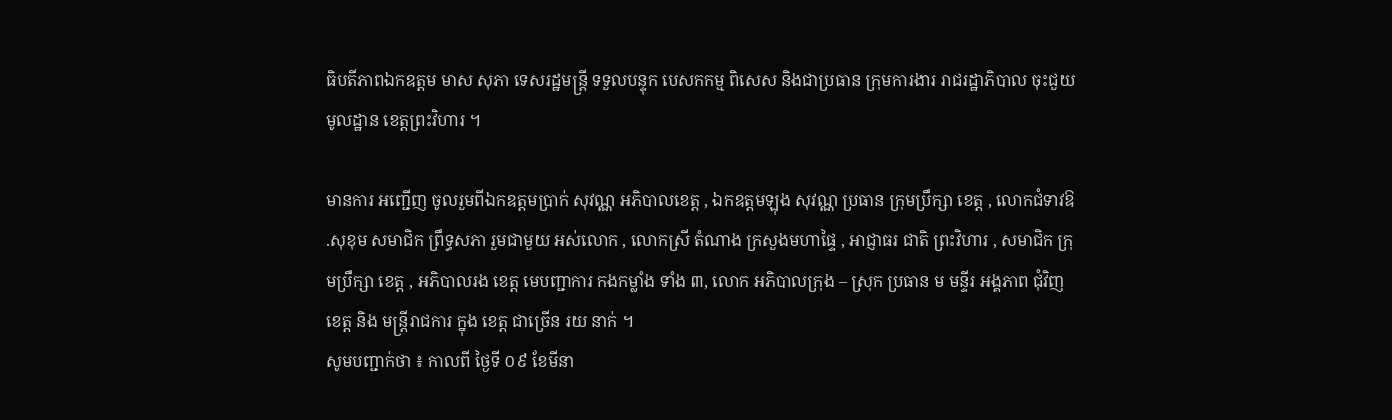ធិបតីភាពឯកឧត្តម មាស សុភា ទេសរដ្ឋមន្ត្រី ទទួលបន្ទុក បេសកកម្ម ពិសេស និងជាប្រធាន ក្រុមការងារ រាជរដ្ឋាភិបាល ចុះជួយ មូលដ្ឋាន ខេត្តព្រះវិហារ ។

មានការ អញ្ជើញ ចូលរួមពីឯកឧត្តមប្រាក់ សុវណ្ណ អភិបាលខេត្ត , ឯកឧត្តមឡុង សុវណ្ណ ប្រធាន ក្រុមប្រឹក្សា ខេត្ត , លោកជំទាវឱ .សុខុម សមាជិក ព្រឹទ្ធសភា រួមជាមួយ អស់លោក , លោកស្រី តំណាង ក្រសួងមហាផ្ទៃ , អាជ្ញាធរ ជាតិ ព្រះវិហារ , សមាជិក ក្រុមប្រឹក្សា ខេត្ត , អភិបាលរង ខេត្ត មេបញ្ជាការ កងកម្លាំង ទាំង ៣, លោក អភិបាលក្រុង – ស្រុក ប្រធាន ម មន្ទីរ អង្គភាព ជុំវិញ ខេត្ត និង មន្ត្រីរាជការ ក្នុង ខេត្ត ជាច្រើន រយ នាក់ ។
សូមបញ្ជាក់ថា ៖ កាលពី ថ្ងៃទី ០៩ ខែមីនា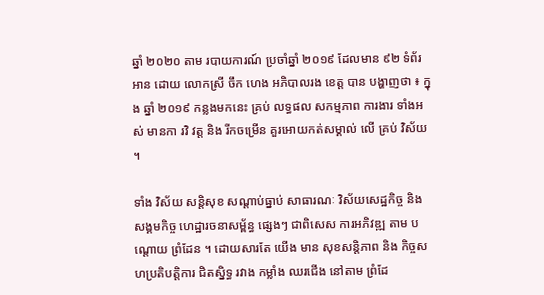ឆ្នាំ ២០២០ តាម របាយការណ៍ ប្រចាំឆ្នាំ ២០១៩ ដែលមាន ៩២ ទំព័រ អាន ដោយ លោកស្រី ចឹក ហេង អភិបាលរង ខេត្ត បាន បង្ហាញថា ៖ ក្នុង ឆ្នាំ ២០១៩ កន្លងមកនេះ គ្រប់ លទ្ធផល សកម្មភាព ការងារ ទាំងអស់ មានកា រវិ វត្ត និង រីកចម្រើន គួរអោយកត់សម្គាល់ លើ គ្រប់ វិស័យ ។

ទាំង វិស័យ សន្តិសុខ សណ្ដាប់ធ្នាប់ សាធារណៈ វិស័យសេដ្ឋកិច្ច និង សង្គមកិច្ច ហេដ្ឋារចនាសម្ព័ន្ធ ផ្សេងៗ ជាពិសេស ការអភិវឌ្ឍ តាម បណ្ដោយ ព្រំដែន ។ ដោយសារតែ យើង មាន សុខសន្តិភាព និង កិច្ចសហប្រតិបត្តិការ ជិតស្និទ្ធ រវាង កម្លាំង ឈរជើង នៅតាម ព្រំដែ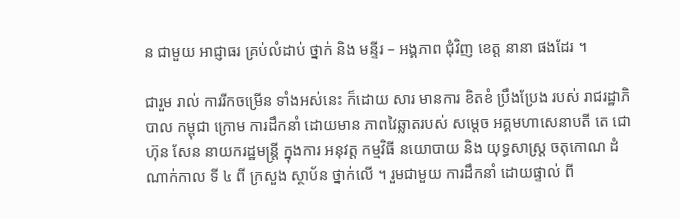ន ជាមួយ អាជ្ញាធរ គ្រប់លំដាប់ ថ្នាក់ និង មន្ទីរ – អង្គភាព ជុំវិញ ខេត្ត នានា ផងដែរ ។

ជារួម រាល់ ការរីកចម្រើន ទាំងអស់នេះ ក៏ដោយ សារ មានការ ខិតខំ ប្រឹងប្រែង របស់ រាជរដ្ឋាភិបាល កម្ពុជា ក្រោម ការដឹកនាំ ដោយមាន ភាពវៃឆ្លាតរបស់ សម្តេច អគ្គមហាសេនាបតី តេ ជោ ហ៊ុន សែន នាយករដ្ឋមន្ត្រី ក្នុងការ អនុវត្ត កម្មវិធី នយោបាយ និង យុទ្ធសាស្ត្រ ចតុកោណ ដំណាក់កាល ទី ៤ ពី ក្រសួង ស្ថាប័ន ថ្នាក់លើ ។ រួមជាមួយ ការដឹកនាំ ដោយផ្ទាល់ ពី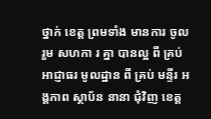ថ្នាក់ ខេត្ត ព្រមទាំង មានការ ចូលរួម សហកា រ គ្នា បានល្អ ពី គ្រប់ អាជ្ញាធរ មូលដ្ឋាន ពី គ្រប់ មន្ទីរ អង្គភាព ស្ថាប័ន នានា ជុំវិញ ខេត្ត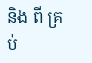និង ពី គ្រប់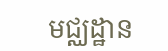មជ្ឈដ្ឋាន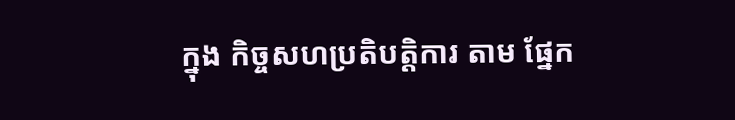ក្នុង កិច្ចសហប្រតិបត្តិការ តាម ផ្នែក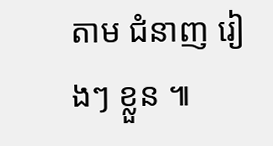តាម ជំនាញ រៀងៗ ខ្លួន ៕